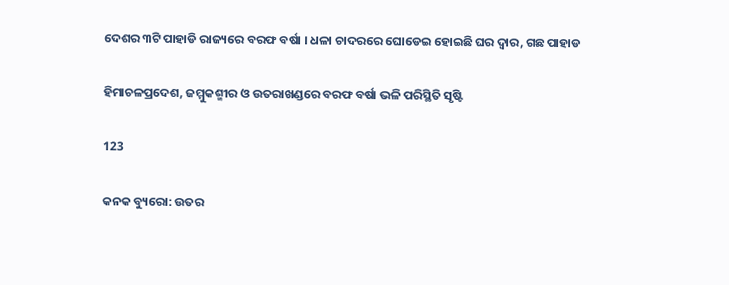ଦେଶର ୩ଟି ପାହାଡି ରାଜ୍ୟରେ ବରଫ ବର୍ଷା । ଧଳା ଚାଦରରେ ଘୋଡେଇ ହୋଇଛି ଘର ଦ୍ୱାର, ଗଛ ପାହାଡ

ହିମାଚଳପ୍ରଦେଶ, ଜମ୍ମୁକଶ୍ମୀର ଓ ଉତରାଖଣ୍ଡରେ ବରଫ ବର୍ଷା ଭଳି ପରିସ୍ଥିତି ସୃଷ୍ଟି

123

କନକ ବ୍ୟୁରୋ: ଉତର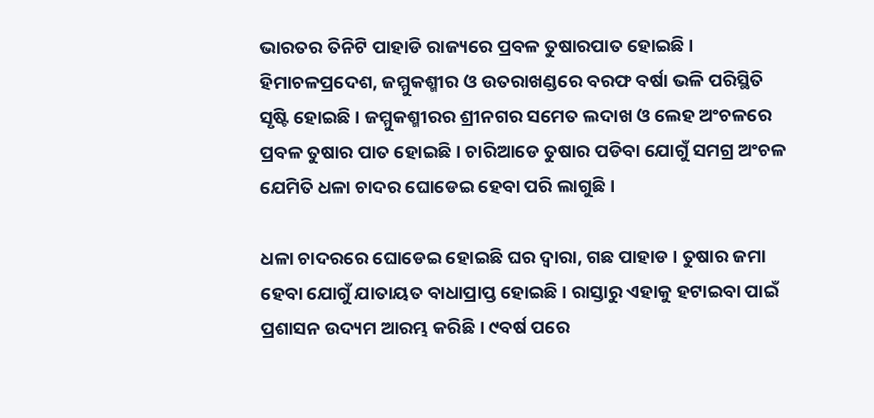ଭାରତର ତିନିଟି ପାହାଡି ରାଜ୍ୟରେ ପ୍ରବଳ ତୁଷାରପାତ ହୋଇଛି । ହିମାଚଳପ୍ରଦେଶ, ଜମ୍ମୁକଶ୍ମୀର ଓ ଉତରାଖଣ୍ଡରେ ବରଫ ବର୍ଷା ଭଳି ପରିସ୍ଥିତି ସୃଷ୍ଟି ହୋଇଛି । ଜମ୍ମୁକଶ୍ମୀରର ଶ୍ରୀନଗର ସମେତ ଲଦାଖ ଓ ଲେହ ଅଂଚଳରେ ପ୍ରବଳ ତୁଷାର ପାତ ହୋଇଛି । ଚାରିଆଡେ ତୁଷାର ପଡିବା ଯୋଗୁଁ ସମଗ୍ର ଅଂଚଳ ଯେମିତି ଧଳା ଚାଦର ଘୋଡେଇ ହେବା ପରି ଲାଗୁଛି ।

ଧଳା ଚାଦରରେ ଘୋଡେଇ ହୋଇଛି ଘର ଦ୍ୱାରା, ଗଛ ପାହାଡ । ତୁଷାର ଜମା ହେବା ଯୋଗୁଁ ଯାତାୟତ ବାଧାପ୍ରାପ୍ତ ହୋଇଛି । ରାସ୍ତାରୁ ଏହାକୁ ହଟାଇବା ପାଇଁ ପ୍ରଶାସନ ଉଦ୍ୟମ ଆରମ୍ଭ କରିଛି । ୯ବର୍ଷ ପରେ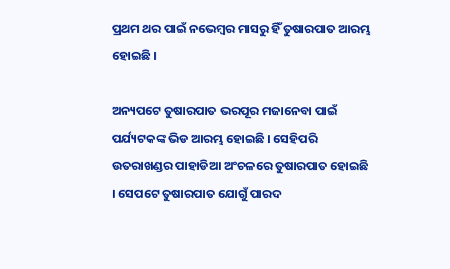ପ୍ରଥମ ଥର ପାଇଁ ନଭେମ୍ବର ମାସରୁ ହିଁ ତୁଷାରପାତ ଆରମ୍ଭ ହୋଇଛି ।

ଅନ୍ୟପଟେ ତୁଷାରପାତ ଭରପୂର ମଜାନେବା ପାଇଁ ପର୍ଯ୍ୟଟକଙ୍କ ଭିଡ ଆରମ୍ଭ ହୋଇଛି । ସେହିପରି ଉତରାଖଣ୍ଡର ପାହାଡିଆ ଅଂଚଳରେ ତୁଷାରପାତ ହୋଇଛି । ସେପଟେ ତୁଷାରପାତ ଯୋଗୁଁ ପାରଦ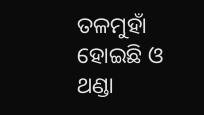ତଳମୁହାଁ ହୋଇଛି ଓ ଥଣ୍ଡା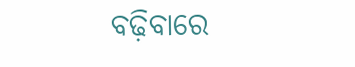ବଢ଼ିବାରେ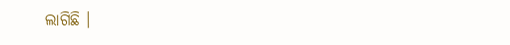ଲାଗିଛି ।